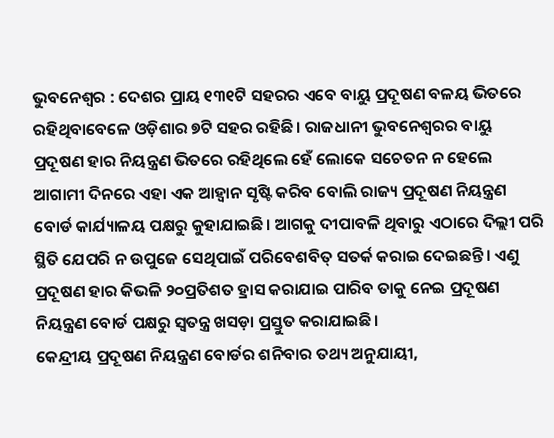ଭୁବନେଶ୍ବର : ଦେଶର ପ୍ରାୟ ୧୩୧ଟି ସହରର ଏବେ ବାୟୁ ପ୍ରଦୂଷଣ ବଳୟ ଭିତରେ ରହିଥିବାବେଳେ ଓଡ଼ିଶାର ୭ଟି ସହର ରହିଛି। ରାଜଧାନୀ ଭୁବନେଶ୍ବରର ବାୟୁ ପ୍ରଦୂଷଣ ହାର ନିୟନ୍ତ୍ରଣ ଭିତରେ ରହିଥିଲେ ହେଁ ଲୋକେ ସଚେତନ ନ ହେଲେ ଆଗାମୀ ଦିନରେ ଏହା ଏକ ଆହ୍ବାନ ସୃଷ୍ଟି କରିବ ବୋଲି ରାଜ୍ୟ ପ୍ରଦୂଷଣ ନିୟନ୍ତ୍ରଣ ବୋର୍ଡ କାର୍ଯ୍ୟାଳୟ ପକ୍ଷରୁ କୁହାଯାଇଛି। ଆଗକୁ ଦୀପାବଳି ଥିବାରୁ ଏଠାରେ ଦିଲ୍ଲୀ ପରି ସ୍ଥିତି ଯେପରି ନ ଉପୁଜେ ସେଥିପାଇଁ ପରିବେଶବିତ୍ ସତର୍କ କରାଇ ଦେଇଛନ୍ତି। ଏଣୁ ପ୍ରଦୂଷଣ ହାର କିଭଳି ୨୦ପ୍ରତିଶତ ହ୍ରାସ କରାଯାଇ ପାରିବ ତାକୁ ନେଇ ପ୍ରଦୂଷଣ ନିୟନ୍ତ୍ରଣ ବୋର୍ଡ ପକ୍ଷରୁ ସ୍ବତନ୍ତ୍ର ଖସଡ଼ା ପ୍ରସ୍ତୁତ କରାଯାଇଛି।
କେନ୍ଦ୍ରୀୟ ପ୍ରଦୂଷଣ ନିୟନ୍ତ୍ରଣ ବୋର୍ଡର ଶନିବାର ତଥ୍ୟ ଅନୁଯାୟୀ,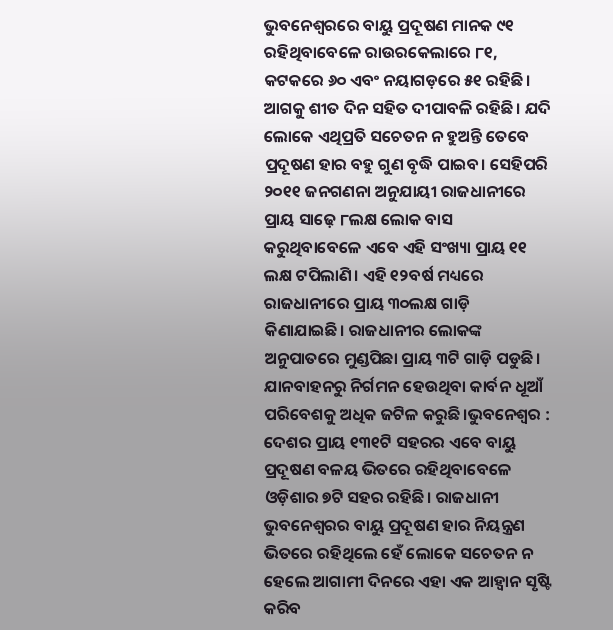ଭୁବନେଶ୍ବରରେ ବାୟୁ ପ୍ରଦୂଷଣ ମାନକ ୯୧ ରହିଥିବାବେଳେ ରାଉରକେଲାରେ ୮୧, କଟକରେ ୬୦ ଏବଂ ନୟାଗଡ଼ରେ ୫୧ ରହିଛି। ଆଗକୁ ଶୀତ ଦିନ ସହିତ ଦୀପାବଳି ରହିଛି। ଯଦି ଲୋକେ ଏଥିପ୍ରତି ସଚେତନ ନ ହୁଅନ୍ତି ତେବେ ପ୍ରଦୂଷଣ ହାର ବହୁ ଗୁଣ ବୃଦ୍ଧି ପାଇବ। ସେହିପରି ୨୦୧୧ ଜନଗଣନା ଅନୁଯାୟୀ ରାଜଧାନୀରେ ପ୍ରାୟ ସାଢ଼େ ୮ଲକ୍ଷ ଲୋକ ବାସ କରୁଥିବାବେଳେ ଏବେ ଏହି ସଂଖ୍ୟା ପ୍ରାୟ ୧୧ ଲକ୍ଷ ଟପିଲାଣି। ଏହି ୧୨ବର୍ଷ ମଧ୍ୟରେ ରାଜଧାନୀରେ ପ୍ରାୟ ୩୦ଲକ୍ଷ ଗାଡ଼ି କିଣାଯାଇଛି। ରାଜଧାନୀର ଲୋକଙ୍କ ଅନୁପାତରେ ମୁଣ୍ଡପିଛା ପ୍ରାୟ ୩ଟି ଗାଡ଼ି ପଡୁଛି। ଯାନବାହନରୁ ନିର୍ଗମନ ହେଉଥିବା କାର୍ବନ ଧୂଆଁ ପରିବେଶକୁ ଅଧିକ ଜଟିଳ କରୁଛି।ଭୁବନେଶ୍ବର : ଦେଶର ପ୍ରାୟ ୧୩୧ଟି ସହରର ଏବେ ବାୟୁ ପ୍ରଦୂଷଣ ବଳୟ ଭିତରେ ରହିଥିବାବେଳେ ଓଡ଼ିଶାର ୭ଟି ସହର ରହିଛି। ରାଜଧାନୀ ଭୁବନେଶ୍ବରର ବାୟୁ ପ୍ରଦୂଷଣ ହାର ନିୟନ୍ତ୍ରଣ ଭିତରେ ରହିଥିଲେ ହେଁ ଲୋକେ ସଚେତନ ନ ହେଲେ ଆଗାମୀ ଦିନରେ ଏହା ଏକ ଆହ୍ବାନ ସୃଷ୍ଟି କରିବ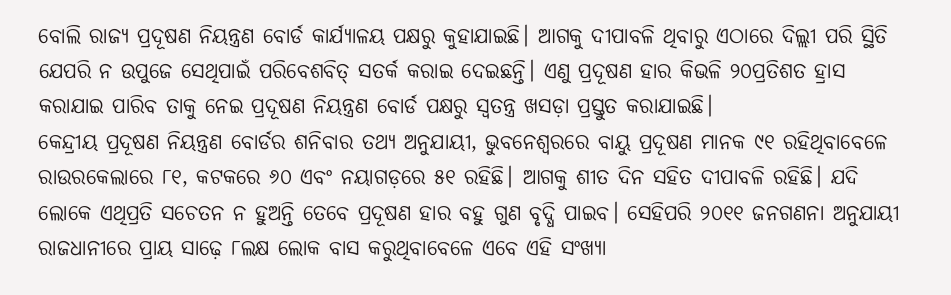ବୋଲି ରାଜ୍ୟ ପ୍ରଦୂଷଣ ନିୟନ୍ତ୍ରଣ ବୋର୍ଡ କାର୍ଯ୍ୟାଳୟ ପକ୍ଷରୁ କୁହାଯାଇଛି। ଆଗକୁ ଦୀପାବଳି ଥିବାରୁ ଏଠାରେ ଦିଲ୍ଲୀ ପରି ସ୍ଥିତି ଯେପରି ନ ଉପୁଜେ ସେଥିପାଇଁ ପରିବେଶବିତ୍ ସତର୍କ କରାଇ ଦେଇଛନ୍ତି। ଏଣୁ ପ୍ରଦୂଷଣ ହାର କିଭଳି ୨୦ପ୍ରତିଶତ ହ୍ରାସ କରାଯାଇ ପାରିବ ତାକୁ ନେଇ ପ୍ରଦୂଷଣ ନିୟନ୍ତ୍ରଣ ବୋର୍ଡ ପକ୍ଷରୁ ସ୍ବତନ୍ତ୍ର ଖସଡ଼ା ପ୍ରସ୍ତୁତ କରାଯାଇଛି।
କେନ୍ଦ୍ରୀୟ ପ୍ରଦୂଷଣ ନିୟନ୍ତ୍ରଣ ବୋର୍ଡର ଶନିବାର ତଥ୍ୟ ଅନୁଯାୟୀ, ଭୁବନେଶ୍ବରରେ ବାୟୁ ପ୍ରଦୂଷଣ ମାନକ ୯୧ ରହିଥିବାବେଳେ ରାଉରକେଲାରେ ୮୧, କଟକରେ ୬୦ ଏବଂ ନୟାଗଡ଼ରେ ୫୧ ରହିଛି। ଆଗକୁ ଶୀତ ଦିନ ସହିତ ଦୀପାବଳି ରହିଛି। ଯଦି ଲୋକେ ଏଥିପ୍ରତି ସଚେତନ ନ ହୁଅନ୍ତି ତେବେ ପ୍ରଦୂଷଣ ହାର ବହୁ ଗୁଣ ବୃଦ୍ଧି ପାଇବ। ସେହିପରି ୨୦୧୧ ଜନଗଣନା ଅନୁଯାୟୀ ରାଜଧାନୀରେ ପ୍ରାୟ ସାଢ଼େ ୮ଲକ୍ଷ ଲୋକ ବାସ କରୁଥିବାବେଳେ ଏବେ ଏହି ସଂଖ୍ୟା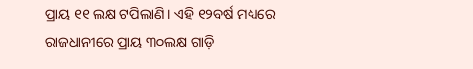ପ୍ରାୟ ୧୧ ଲକ୍ଷ ଟପିଲାଣି। ଏହି ୧୨ବର୍ଷ ମଧ୍ୟରେ ରାଜଧାନୀରେ ପ୍ରାୟ ୩୦ଲକ୍ଷ ଗାଡ଼ି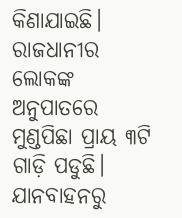କିଣାଯାଇଛି। ରାଜଧାନୀର ଲୋକଙ୍କ ଅନୁପାତରେ ମୁଣ୍ଡପିଛା ପ୍ରାୟ ୩ଟି ଗାଡ଼ି ପଡୁଛି। ଯାନବାହନରୁ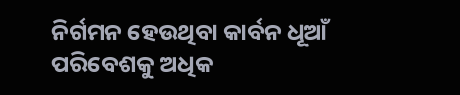ନିର୍ଗମନ ହେଉଥିବା କାର୍ବନ ଧୂଆଁ ପରିବେଶକୁ ଅଧିକ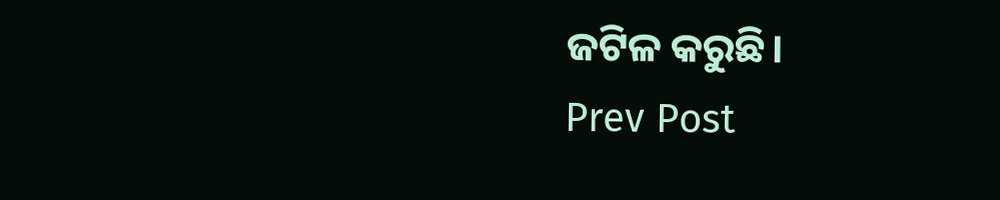ଜଟିଳ କରୁଛି।
Prev Post